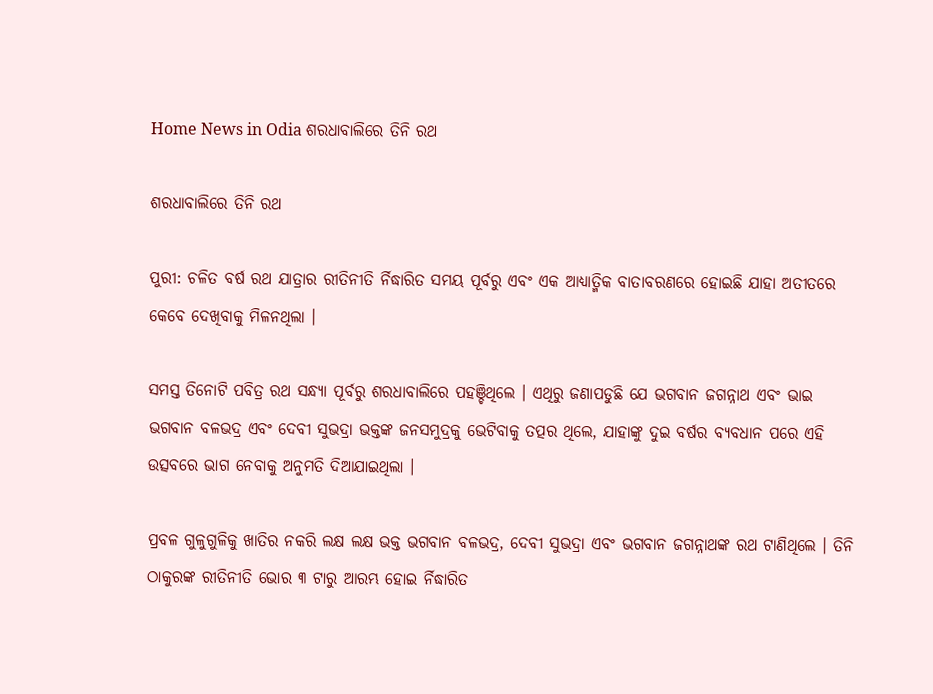Home News in Odia ଶରଧାବାଲିରେ ତିନି ରଥ

ଶରଧାବାଲିରେ ତିନି ରଥ

ପୁରୀ: ଚଳିତ ବର୍ଷ ରଥ ଯାତ୍ରାର ରୀତିନୀତି ର୍ନିଦ୍ଧାରିତ ସମୟ ପୂର୍ବରୁ ଏବଂ ଏକ ଆଧ୍ୟାତ୍ମିକ ବାତାବରଣରେ ହୋଇଛି ଯାହା ଅତୀତରେ କେବେ ଦେଖିବାକୁ ମିଳନଥିଲା ।

ସମସ୍ତ ତିନୋଟି ପବିତ୍ର ରଥ ସନ୍ଧ୍ୟା ପୂର୍ବରୁ ଶରଧାବାଲିରେ ପହଞ୍ଚିଥିଲେ । ଏଥିରୁ ଜଣାପଡୁଛି ଯେ ଭଗବାନ ଜଗନ୍ନାଥ ଏବଂ ଭାଇ ଭଗବାନ ବଳଭଦ୍ର ଏବଂ ଦେବୀ ସୁଭଦ୍ରା ଭକ୍ତଙ୍କ ଜନସମୁଦ୍ରକୁ ଭେଟିବାକୁ ତତ୍ପର ଥିଲେ, ଯାହାଙ୍କୁ ଦୁଇ ବର୍ଷର ବ୍ୟବଧାନ ପରେ ଏହି ଉତ୍ସବରେ ଭାଗ ନେବାକୁ ଅନୁମତି ଦିଆଯାଇଥିଲା ।

ପ୍ରବଳ ଗୁଳୁଗୁଳିକୁ ଖାତିର ନକରି ଲକ୍ଷ ଲକ୍ଷ ଭକ୍ତ ଭଗବାନ ବଳଭଦ୍ର, ଦେବୀ ସୁଭଦ୍ରା ଏବଂ ଭଗବାନ ଜଗନ୍ନାଥଙ୍କ ରଥ ଟାଣିଥିଲେ । ତିନି ଠାକୁରଙ୍କ ରୀତିନୀତି ଭୋର ୩ ଟାରୁ ଆରମ୍ଭ ହୋଇ ର୍ନିଦ୍ଧାରିତ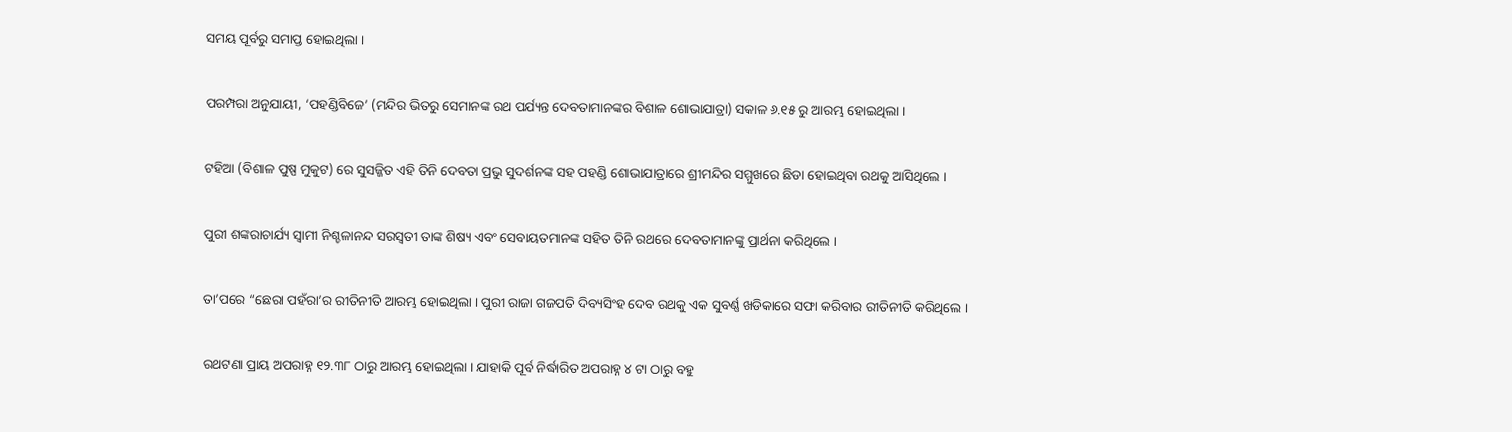ସମୟ ପୂର୍ବରୁ ସମାପ୍ତ ହୋଇଥିଲା ।

ପରମ୍ପରା ଅନୁଯାୟୀ, ‘ପହଣ୍ଡିବିଜେ’ (ମନ୍ଦିର ଭିତରୁ ସେମାନଙ୍କ ରଥ ପର୍ଯ୍ୟନ୍ତ ଦେବତାମାନଙ୍କର ବିଶାଳ ଶୋଭାଯାତ୍ରା) ସକାଳ ୬.୧୫ ରୁ ଆରମ୍ଭ ହୋଇଥିଲା ।

ଟହିଆ (ବିଶାଳ ପୁଷ୍ପ ମୁକୁଟ) ରେ ସୁସଜ୍ଜିତ ଏହି ତିନି ଦେବତା ପ୍ରଭୁ ସୁଦର୍ଶନଙ୍କ ସହ ପହଣ୍ଡି ଶୋଭାଯାତ୍ରାରେ ଶ୍ରୀମନ୍ଦିର ସମ୍ମୁଖରେ ଛିଡା ହୋଇଥିବା ରଥକୁ ଆସିଥିଲେ ।

ପୁରୀ ଶଙ୍କରାଚାର୍ଯ୍ୟ ସ୍ୱାମୀ ନିଶ୍ଚଳାନନ୍ଦ ସରସ୍ୱତୀ ତାଙ୍କ ଶିଷ୍ୟ ଏବଂ ସେବାୟତମାନଙ୍କ ସହିତ ତିନି ରଥରେ ଦେବତାମାନଙ୍କୁ ପ୍ରାର୍ଥନା କରିଥିଲେ ।

ତା’ପରେ “ଛେରା ପହଁରା’ର ରୀତିନୀତି ଆରମ୍ଭ ହୋଇଥିଲା । ପୁରୀ ରାଜା ଗଜପତି ଦିବ୍ୟସିଂହ ଦେବ ରଥକୁ ଏକ ସୁବର୍ଣ୍ଣ ଖଡିକାରେ ସଫା କରିବାର ରୀତିନୀତି କରିଥିଲେ ।

ରଥଟଣା ପ୍ରାୟ ଅପରାହ୍ନ ୧୨.୩୮ ଠାରୁ ଆରମ୍ଭ ହୋଇଥିଲା । ଯାହାକି ପୂର୍ବ ନିର୍ଦ୍ଧାରିତ ଅପରାହ୍ନ ୪ ଟା ଠାରୁ ବହୁ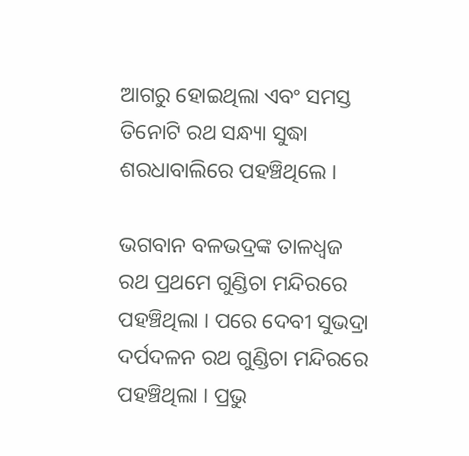ଆଗରୁ ହୋଇଥିଲା ଏବଂ ସମସ୍ତ ତିନୋଟି ରଥ ସନ୍ଧ୍ୟା ସୁଦ୍ଧା ଶରଧାବାଲିରେ ପହଞ୍ଚିଥିଲେ ।

ଭଗବାନ ବଳଭଦ୍ରଙ୍କ ତାଳଧ୍ୱଜ ରଥ ପ୍ରଥମେ ଗୁଣ୍ଡିଚା ମନ୍ଦିରରେ ପହଞ୍ଚିଥିଲା । ପରେ ଦେବୀ ସୁଭଦ୍ରା ଦର୍ପଦଳନ ରଥ ଗୁଣ୍ଡିଚା ମନ୍ଦିରରେ ପହଞ୍ଚିଥିଲା । ପ୍ରଭୁ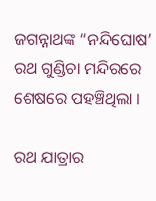ଜଗନ୍ନାଥଙ୍କ “ନନ୍ଦିଘୋଷ’ ରଥ ଗୁଣ୍ଡିଚା ମନ୍ଦିରରେ ଶେଷରେ ପହଞ୍ଚିଥିଲା ।

ରଥ ଯାତ୍ରାର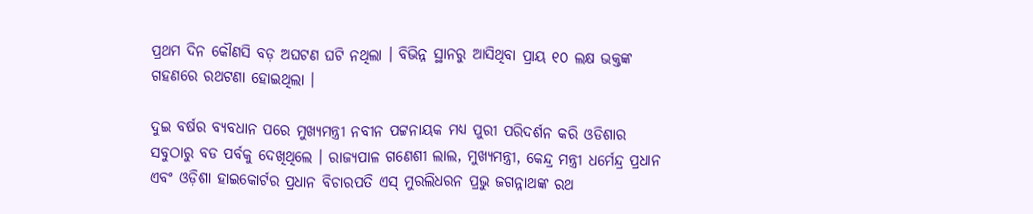ପ୍ରଥମ ଦିନ କୌଣସି ବଡ଼ ଅଘଟଣ ଘଟି ନଥିଲା । ବିଭିନ୍ନ ସ୍ଥାନରୁ ଆସିଥିବା ପ୍ରାୟ ୧୦ ଲକ୍ଷ ଭକ୍ତଙ୍କ ଗହଣରେ ରଥଟଣା ହୋଇଥିଲା ।

ଦୁଇ ବର୍ଷର ବ୍ୟବଧାନ ପରେ ମୁଖ୍ୟମନ୍ତ୍ରୀ ନବୀନ ପଟ୍ଟନାୟକ ମଧ୍ୟ ପୁରୀ ପରିଦର୍ଶନ କରି ଓଡିଶାର ସବୁଠାରୁ ବଡ ପର୍ବକୁ ଦେଖିଥିଲେ । ରାଜ୍ୟପାଳ ଗଣେଶୀ ଲାଲ, ମୁଖ୍ୟମନ୍ତ୍ରୀ, କେନ୍ଦ୍ର ମନ୍ତ୍ରୀ ଧର୍ମେନ୍ଦ୍ର ପ୍ରଧାନ ଏବଂ ଓଡ଼ିଶା ହାଇକୋର୍ଟର ପ୍ରଧାନ ବିଚାରପତି ଏସ୍ ମୁରଲିଧରନ ପ୍ରଭୁ ଜଗନ୍ନାଥଙ୍କ ରଥ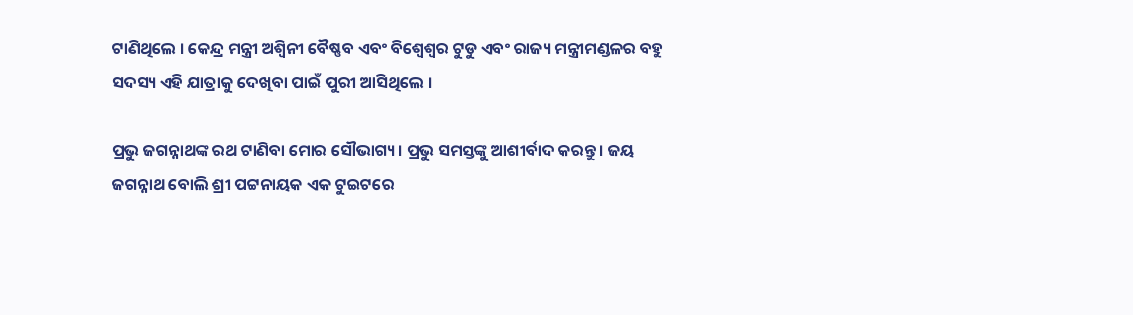ଟାଣିଥିଲେ । କେନ୍ଦ୍ର ମନ୍ତ୍ରୀ ଅଶ୍ୱିନୀ ବୈଷ୍ଣବ ଏବଂ ବିଶ୍ୱେଶ୍ୱର ଟୁଡୁ ଏବଂ ରାଜ୍ୟ ମନ୍ତ୍ରୀମଣ୍ଡଳର ବହୁ ସଦସ୍ୟ ଏହି ଯାତ୍ରାକୁ ଦେଖିବା ପାଇଁ ପୁରୀ ଆସିଥିଲେ ।

ପ୍ରଭୁ ଜଗନ୍ନାଥଙ୍କ ରଥ ଟାଣିବା ମୋର ସୌଭାଗ୍ୟ । ପ୍ରଭୁ ସମସ୍ତଙ୍କୁ ଆଶୀର୍ବାଦ କରନ୍ତୁ । ଜୟ ଜଗନ୍ନାଥ ବୋଲି ଶ୍ରୀ ପଟ୍ଟନାୟକ ଏକ ଟୁଇଟରେ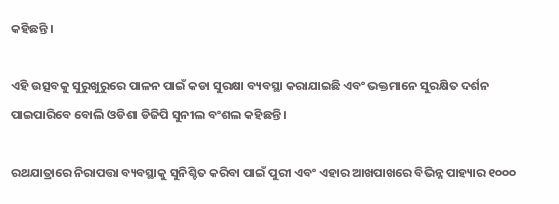କହିଛନ୍ତି ।

ଏହି ଉତ୍ସବକୁ ସୁରୁଖୁରୁରେ ପାଳନ ପାଇଁ କଡା ସୁରକ୍ଷା ବ୍ୟବସ୍ଥା କରାଯାଇଛି ଏବଂ ଭକ୍ତମାନେ ସୁରକ୍ଷିତ ଦର୍ଶନ ପାଇପାରିବେ ବୋଲି ଓଡିଶା ଡିଜିପି ସୁନୀଲ ବଂଶଲ କହିଛନ୍ତି ।

ରଥଯାତ୍ରାରେ ନିରାପତ୍ତା ବ୍ୟବସ୍ଥାକୁ ସୁନିଶ୍ଚିତ କରିବା ପାଇଁ ପୁରୀ ଏବଂ ଏହାର ଆଖପାଖରେ ବିଭିନ୍ନ ପାହ୍ୟାର ୧୦୦୦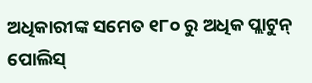ଅଧିକାରୀଙ୍କ ସମେତ ୧୮୦ ରୁ ଅଧିକ ପ୍ଲାଟୁନ୍ ପୋଲିସ୍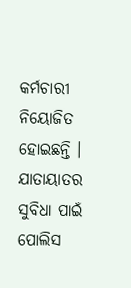କର୍ମଚାରୀ ନିୟୋଜିତ ହୋଇଛନ୍ତି । ଯାତାୟାତର ସୁବିଧା ପାଇଁ ପୋଲିସ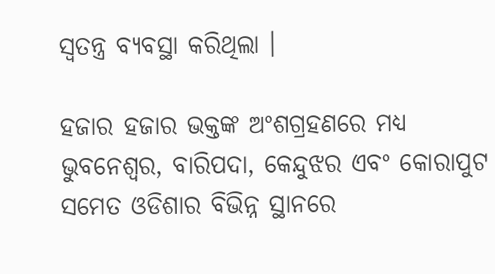ସ୍ୱତନ୍ତ୍ର ବ୍ୟବସ୍ଥା କରିଥିଲା ।

ହଜାର ହଜାର ଭକ୍ତଙ୍କ ଅଂଶଗ୍ରହଣରେ ମଧ୍ୟ ଭୁବନେଶ୍ୱର, ବାରିପଦା, କେନ୍ଦୁଝର ଏବଂ କୋରାପୁଟ ସମେତ ଓଡିଶାର ବିଭିନ୍ନ ସ୍ଥାନରେ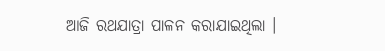ଆଜି ରଥଯାତ୍ରା ପାଳନ କରାଯାଇଥିଲା ।